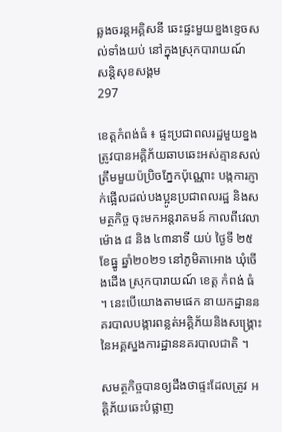ឆ្លងចរន្ដអគ្គិសនី ឆេះផ្ទះមួយខ្នងខ្ទេចសល់ទាំងយប់ នៅក្នុងស្រុកបារាយណ៍
សន្តិសុខសង្គម
297

ខេត្តកំពង់ធំ ៖ ផ្ទះប្រជាពលរដ្ឋមួយខ្នង ត្រូវបានអគ្គិភ័យឆាបឆេះអស់គ្មានសល់ ត្រឹមមួយប៉ប្រិចភ្នែកប៉ុណ្ណោះ បង្កការភ្ញាក់ផ្អើលដល់បងប្អូនប្រជាពលរដ្ឋ និងសមត្ថកិច្ច ចុះមកអន្តរាគមន៍ កាលពីវេលាម៉ោង ៨ និង ៤៣នាទី យប់ ថ្ងៃទី ២៥ ខែធ្នូ ឆ្នាំ២០២១ នៅភូមិតាអោង ឃុំចើងដើង ស្រុកបារាយណ៍ ខេត្ត កំពង់ ធំ ។ នេះបើយោងតាមផេក នាយកដ្ឋាននគរបាលបង្ការពន្លត់អគ្គិភ័យនិងសង្គ្រោះ នៃអគ្គស្នងការដ្ឋាននគរបាលជាតិ ។

សមត្ថកិច្ចបានឲ្យដឹងថាផ្ទះដែលត្រូវ អគ្គិភ័យឆេះបំផ្លាញ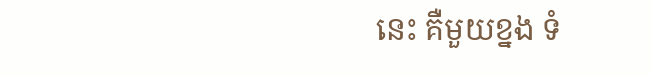នេះ គឺមួយខ្នង ទំ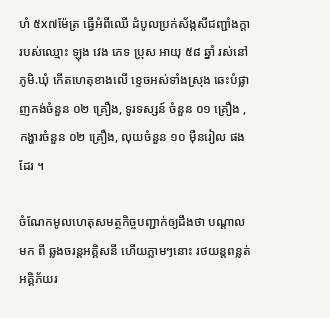ហំ ៥x៧ម៉ែត្រ ធ្វើអំពីឈើ ដំបូលប្រក់ស័ង្កសីជញ្ជាំងក្ដា របស់ឈ្មោះ ឡុង វេង ភេទ ប្រុស អាយុ ៥៨ ឆ្នាំ រស់នៅភូមិ.ឃុំ កើតហេតុខាងលើ ខ្ទេចអស់ទាំងស្រុង ឆេះបំផ្លាញកង់ចំនួន ០២ គ្រឿង, ទូរទស្សន៍ ចំនួន ០១ គ្រឿង , កង្ហារចំនួន ០២ គ្រឿង, លុយចំនួន ១០ ម៉ឺនរៀល ផងដែរ ។

ចំណែកមូលហេតុសមត្ថកិច្ចបញ្ជាក់ឲ្យដឹងថា បណ្តាល មក ពី ឆ្លងចរន្ដអគ្គិសនី ហើយភ្លាមៗនោះ រថយន្តពន្លត់អគ្គិភ័យរ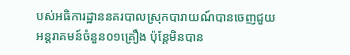បស់អធិការដ្ឋាននគរបាលស្រុកបារាយណ៍បានចេញជួយអន្តរាគមន៍ចំនួន០១គ្រឿង ប៉ុន្តែមិនបាន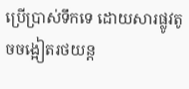ប្រើប្រាស់ទឹកទេ ដោយសារផ្លូវតូចចង្អៀតរថយន្ដ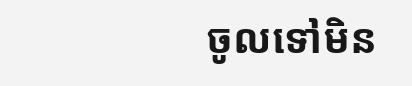ចូលទៅមិន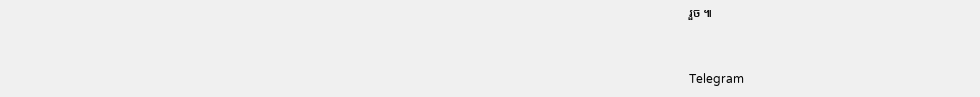រួច ៕


Telegram